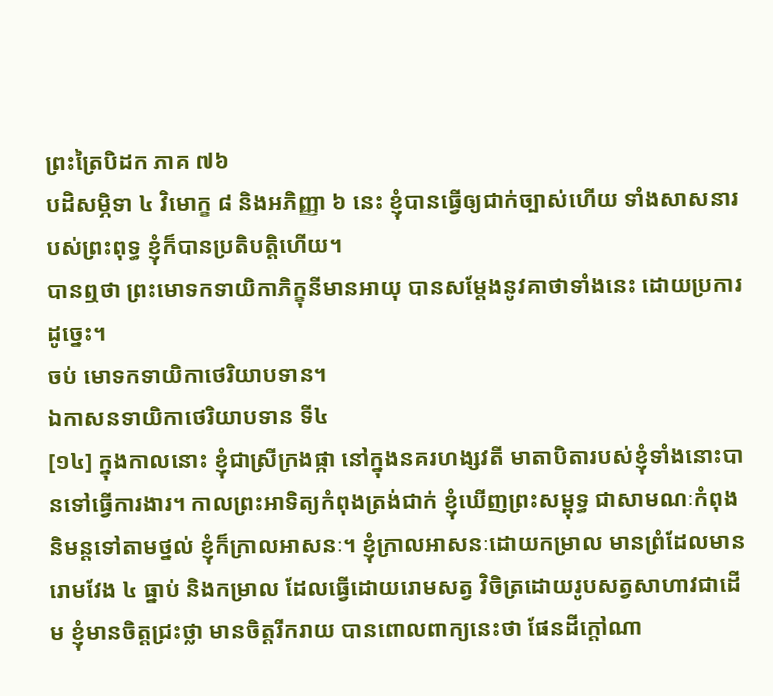ព្រះត្រៃបិដក ភាគ ៧៦
បដិសម្ភិទា ៤ វិមោក្ខ ៨ និងអភិញ្ញា ៦ នេះ ខ្ញុំបានធ្វើឲ្យជាក់ច្បាស់ហើយ ទាំងសាសនារបស់ព្រះពុទ្ធ ខ្ញុំក៏បានប្រតិបតិ្តហើយ។
បានឮថា ព្រះមោទកទាយិកាភិក្ខុនីមានអាយុ បានសម្តែងនូវគាថាទាំងនេះ ដោយប្រការដូច្នេះ។
ចប់ មោទកទាយិកាថេរិយាបទាន។
ឯកាសនទាយិកាថេរិយាបទាន ទី៤
[១៤] ក្នុងកាលនោះ ខ្ញុំជាស្រីក្រងផ្កា នៅក្នុងនគរហង្សវតី មាតាបិតារបស់ខ្ញុំទាំងនោះបានទៅធ្វើការងារ។ កាលព្រះអាទិត្យកំពុងត្រង់ជាក់ ខ្ញុំឃើញព្រះសម្ពុទ្ធ ជាសាមណៈកំពុងនិមន្តទៅតាមថ្នល់ ខ្ញុំក៏ក្រាលអាសនៈ។ ខ្ញុំក្រាលអាសនៈដោយកម្រាល មានព្រំដែលមានរោមវែង ៤ ធ្នាប់ និងកម្រាល ដែលធ្វើដោយរោមសត្វ វិចិត្រដោយរូបសត្វសាហាវជាដើម ខ្ញុំមានចិត្តជ្រះថ្លា មានចិត្តរីករាយ បានពោលពាក្យនេះថា ផែនដីក្តៅណា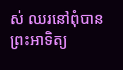ស់ ឈរនៅពុំបាន ព្រះអាទិត្យ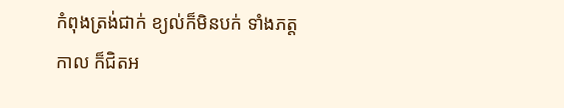កំពុងត្រង់ជាក់ ខ្យល់ក៏មិនបក់ ទាំងភត្តកាល ក៏ជិតអ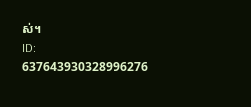ស់។
ID: 637643930328996276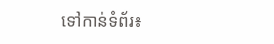ទៅកាន់ទំព័រ៖